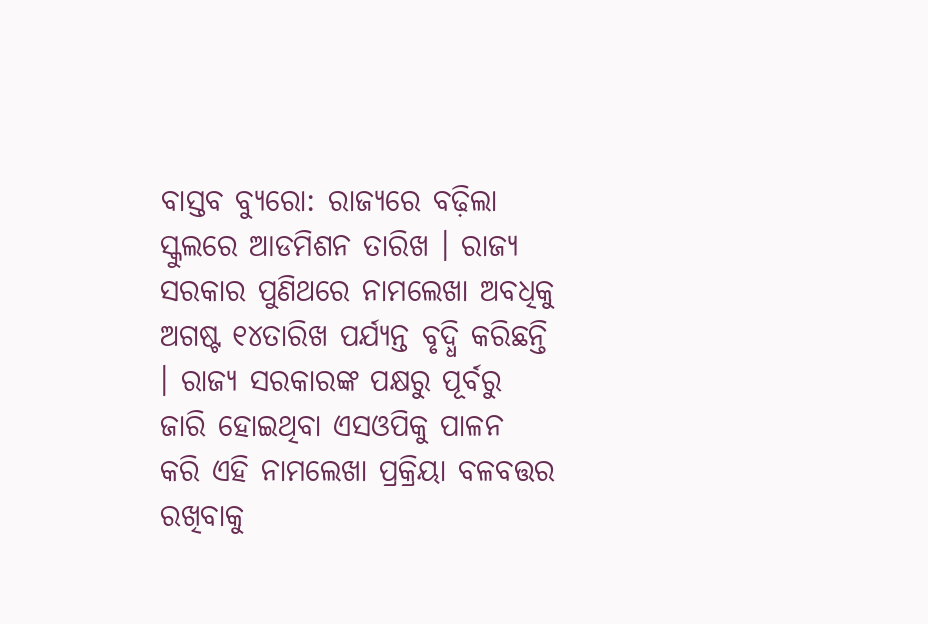ବାସ୍ତବ ବ୍ୟୁରୋ: ରାଜ୍ୟରେ ବଢ଼ିଲା ସ୍କୁଲରେ ଆଡମିଶନ ତାରିଖ । ରାଜ୍ୟ ସରକାର ପୁଣିଥରେ ନାମଲେଖା ଅବଧିକୁ ଅଗଷ୍ଟ ୧୪ତାରିଖ ପର୍ଯ୍ୟନ୍ତ ବୃଦ୍ଧି କରିଛନ୍ତି । ରାଜ୍ୟ ସରକାରଙ୍କ ପକ୍ଷରୁ ପୂର୍ବରୁ ଜାରି ହୋଇଥିବା ଏସଓପିକୁ ପାଳନ କରି ଏହି ନାମଲେଖା ପ୍ରକ୍ରିୟା ବଳବତ୍ତର ରଖିବାକୁ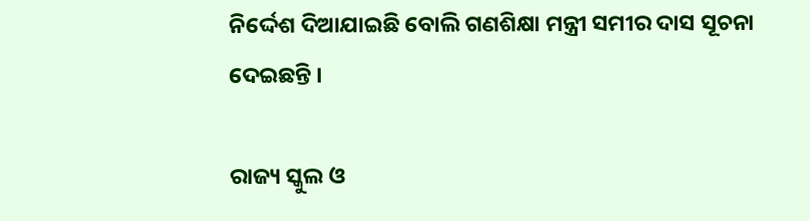ନିର୍ଦ୍ଦେଶ ଦିଆଯାଇଛି ବୋଲି ଗଣଶିକ୍ଷା ମନ୍ତ୍ରୀ ସମୀର ଦାସ ସୂଚନା ଦେଇଛନ୍ତି ।

ରାଜ୍ୟ ସ୍କୁଲ ଓ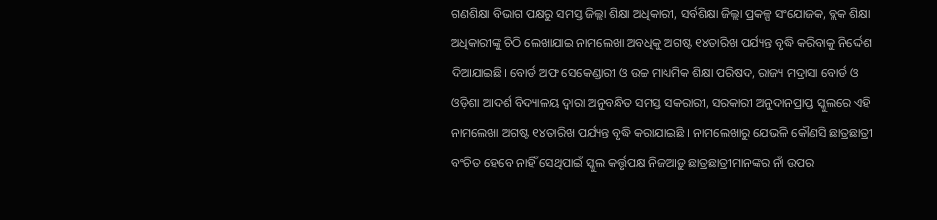ଗଣଶିକ୍ଷା ବିଭାଗ ପକ୍ଷରୁ ସମସ୍ତ ଜିଲ୍ଲା ଶିକ୍ଷା ଅଧିକାରୀ, ସର୍ବଶିକ୍ଷା ଜିଲ୍ଲା ପ୍ରକଳ୍ପ ସଂଯୋଜକ, ବ୍ଲକ ଶିକ୍ଷା ଅଧିକାରୀଙ୍କୁ ଚିଠି ଲେଖାଯାଇ ନାମଲେଖା ଅବଧିକୁ ଅଗଷ୍ଟ ୧୪ତାରିଖ ପର୍ଯ୍ୟନ୍ତ ବୃଦ୍ଧି କରିବାକୁ ନିର୍ଦ୍ଦେଶ ଦିଆଯାଇଛି। ବୋର୍ଡ ଅଫ ସେକେଣ୍ଡାରୀ ଓ ଉଚ୍ଚ ମାଧ୍ୟମିକ ଶିକ୍ଷା ପରିଷଦ, ରାଜ୍ୟ ମଦ୍ରାସା ବୋର୍ଡ ଓ ଓଡ଼ିଶା ଆଦର୍ଶ ବିଦ୍ୟାଳୟ ଦ୍ୱାରା ଅନୁବନ୍ଧିତ ସମସ୍ତ ସକରାରୀ, ସରକାରୀ ଅନୁଦାନପ୍ରାପ୍ତ ସ୍କୁଲରେ ଏହି ନାମଲେଖା ଅଗଷ୍ଟ ୧୪ତାରିଖ ପର୍ଯ୍ୟନ୍ତ ବୃଦ୍ଧି କରାଯାଇଛି । ନାମଲେଖାରୁ ଯେଭଳି କୌଣସି ଛାତ୍ରଛାତ୍ରୀ ବଂଚିତ ହେବେ ନାହିଁ ସେଥିପାଇଁ ସ୍କୁଲ କର୍ତ୍ତୃପକ୍ଷ ନିଜଆଡ଼ୁ ଛାତ୍ରଛାତ୍ରୀମାନଙ୍କର ନାଁ ଉପର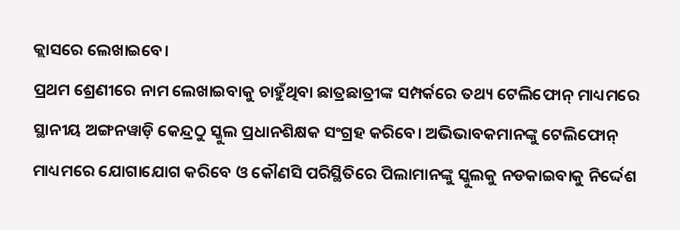କ୍ଲାସରେ ଲେଖାଇବେ।
ପ୍ରଥମ ଶ୍ରେଣୀରେ ନାମ ଲେଖାଇବାକୁ ଚାହୁଁଥିବା ଛାତ୍ରଛାତ୍ରୀଙ୍କ ସମ୍ପର୍କରେ ତଥ୍ୟ ଟେଲିଫୋନ୍ ମାଧ୍ୟମରେ ସ୍ଥାନୀୟ ଅଙ୍ଗନୱାଡ଼ି କେନ୍ଦ୍ରଠୁ ସ୍କୁଲ ପ୍ରଧାନଶିକ୍ଷକ ସଂଗ୍ରହ କରିବେ। ଅଭିଭାବକମାନଙ୍କୁ ଟେଲିଫୋନ୍ ମାଧ୍ୟମରେ ଯୋଗାଯୋଗ କରିବେ ଓ କୌଣସି ପରିସ୍ଥିତିରେ ପିଲାମାନଙ୍କୁ ସ୍କୁଲକୁ ନଡକାଇବାକୁ ନିର୍ଦ୍ଦେଶ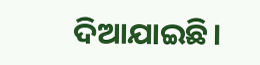ଦିଆଯାଇଛି।